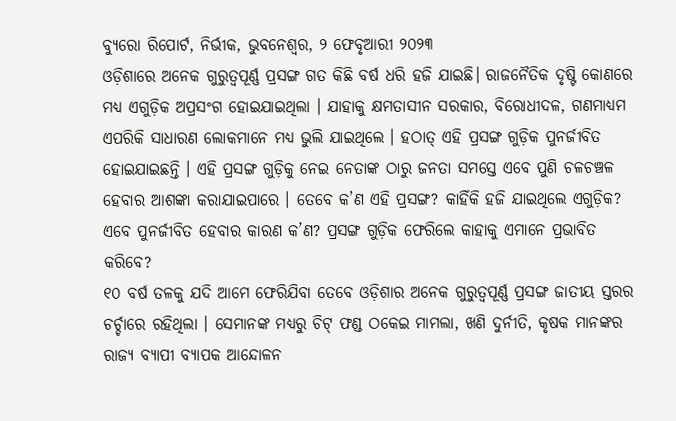ବ୍ୟୁରୋ ରିପୋର୍ଟ, ନିର୍ଭୀକ, ଭୁବନେଶ୍ୱର, ୨ ଫେବୃଆରୀ ୨୦୨୩
ଓଡ଼ିଶାରେ ଅନେକ ଗୁରୁତ୍ୱପୂର୍ଣ୍ଣ ପ୍ରସଙ୍ଗ ଗତ କିଛି ବର୍ଷ ଧରି ହଜି ଯାଇଛି। ରାଜନୈତିକ ଦୃଷ୍ଟି କୋଣରେ ମଧ୍ୟ ଏଗୁଡ଼ିକ ଅପ୍ରସଂଗ ହୋଇଯାଇଥିଲା । ଯାହାକୁ କ୍ଷମତାସୀନ ସରକାର, ବିରୋଧୀଦଳ, ଗଣମାଧ୍ୟମ ଏପରିକି ସାଧାରଣ ଲୋକମାନେ ମଧ୍ୟ ଭୁଲି ଯାଇଥିଲେ । ହଠାତ୍ ଏହି ପ୍ରସଙ୍ଗ ଗୁଡ଼ିକ ପୁନର୍ଜୀବିତ ହୋଇଯାଇଛନ୍ତି । ଏହି ପ୍ରସଙ୍ଗ ଗୁଡ଼ିକୁ ନେଇ ନେତାଙ୍କ ଠାରୁ ଜନତା ସମସ୍ତେ ଏବେ ପୁଣି ଚଳଚଞ୍ଚଳ ହେବାର ଆଶଙ୍କା କରାଯାଇପାରେ । ତେବେ କ’ଣ ଏହି ପ୍ରସଙ୍ଗ? କାହିଁକି ହଜି ଯାଇଥିଲେ ଏଗୁଡ଼ିକ? ଏବେ ପୁନର୍ଜୀବିତ ହେବାର କାରଣ କ’ଣ? ପ୍ରସଙ୍ଗ ଗୁଡ଼ିକ ଫେରିଲେ କାହାକୁ ଏମାନେ ପ୍ରଭାବିତ କରିବେ?
୧୦ ବର୍ଷ ତଳକୁ ଯଦି ଆମେ ଫେରିଯିବା ତେବେ ଓଡ଼ିଶାର ଅନେକ ଗୁରୁତ୍ୱପୂର୍ଣ୍ଣ ପ୍ରସଙ୍ଗ ଜାତୀୟ ସ୍ତରର ଚର୍ଚ୍ଚାରେ ରହିଥିଲା । ସେମାନଙ୍କ ମଧ୍ୟରୁ ଚିଟ୍ ଫଣ୍ଡ ଠକେଇ ମାମଲା, ଖଣି ଦୁର୍ନୀତି, କୃଷକ ମାନଙ୍କର ରାଜ୍ୟ ବ୍ୟାପୀ ବ୍ୟାପକ ଆନ୍ଦୋଳନ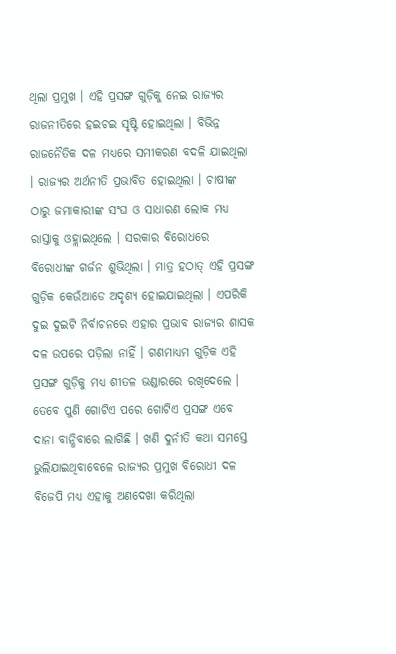ଥିଲା ପ୍ରମୁଖ । ଏହି ପ୍ରସଙ୍ଗ ଗୁଡ଼ିକୁ ନେଇ ରାଜ୍ୟର ରାଜନୀତିରେ ହଇଚଇ ସୃଷ୍ଟି ହୋଇଥିଲା । ବିଭିନ୍ନ ରାଜନୈତିକ ଦଳ ମଧ୍ୟରେ ସମୀକରଣ ବଦଳି ଯାଇଥିଲା । ରାଜ୍ୟର ଅର୍ଥନୀତି ପ୍ରଭାବିତ ହୋଇଥିଲା । ଚାଷୀଙ୍କ ଠାରୁ ଜମାକାରୀଙ୍କ ସଂଘ ଓ ସାଧାରଣ ଲୋକ ମଧ୍ୟ ରାସ୍ତାକୁ ଓହ୍ଲାଇଥିଲେ । ସରକାର ବିରୋଧରେ ବିରୋଧୀଙ୍କ ଗର୍ଜନ ଶୁଭିଥିଲା । ମାତ୍ର ହଠାତ୍ ଏହି ପ୍ରସଙ୍ଗ ଗୁଡ଼ିକ କେଉଁଆଡେ ଅଦୃଶ୍ୟ ହୋଇଯାଇଥିଲା । ଏପରିକି ଦୁଇ ଦୁଇଟି ନିର୍ବାଚନରେ ଏହାର ପ୍ରଭାବ ରାଜ୍ୟର ଶାସକ ଦଳ ଉପରେ ପଡ଼ିଲା ନାହିଁ । ଗଣମାଧ୍ୟମ ଗୁଡ଼ିକ ଏହି ପ୍ରସଙ୍ଗ ଗୁଡ଼ିକୁ ମଧ୍ୟ ଶୀତଳ ଭଣ୍ଡାରରେ ରଖିଦେଲେ ।
ତେବେ ପୁଣି ଗୋଟିଏ ପରେ ଗୋଟିଏ ପ୍ରସଙ୍ଗ ଏବେ ଦାନା ବାନ୍ଧିବାରେ ଲାଗିଛି । ଖଣି ଦୁର୍ନୀତି କଥା ସମସ୍ତେ ଭୁଲିଯାଇଥିବାବେଳେ ରାଜ୍ୟର ପ୍ରମୁଖ ବିରୋଧୀ ଦଳ ବିଜେପି ମଧ୍ୟ ଏହାକୁ ଅଣଦେଖା କରିଥିଲା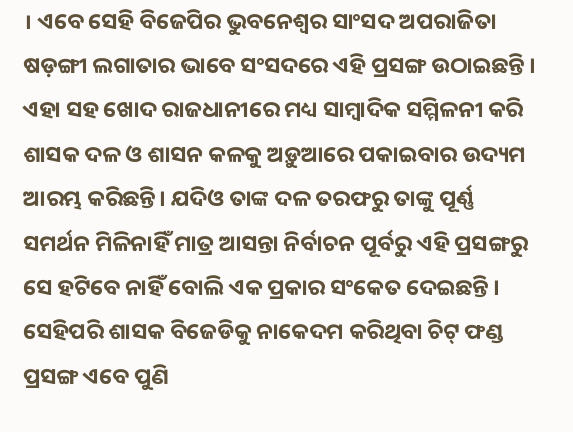। ଏବେ ସେହି ବିଜେପିର ଭୁବନେଶ୍ୱର ସାଂସଦ ଅପରାଜିତା ଷଡ଼ଙ୍ଗୀ ଲଗାତାର ଭାବେ ସଂସଦରେ ଏହି ପ୍ରସଙ୍ଗ ଉଠାଇଛନ୍ତି । ଏହା ସହ ଖୋଦ ରାଜଧାନୀରେ ମଧ୍ୟ ସାମ୍ବାଦିକ ସମ୍ମିଳନୀ କରି ଶାସକ ଦଳ ଓ ଶାସନ କଳକୁ ଅଡ଼ୁଆରେ ପକାଇବାର ଉଦ୍ୟମ ଆରମ୍ଭ କରିଛନ୍ତି। ଯଦିଓ ତାଙ୍କ ଦଳ ତରଫରୁ ତାଙ୍କୁ ପୂର୍ଣ୍ଣ ସମର୍ଥନ ମିଳିନାହିଁ ମାତ୍ର ଆସନ୍ତା ନିର୍ବାଚନ ପୂର୍ବରୁ ଏହି ପ୍ରସଙ୍ଗରୁ ସେ ହଟିବେ ନାହିଁ ବୋଲି ଏକ ପ୍ରକାର ସଂକେତ ଦେଇଛନ୍ତି ।
ସେହିପରି ଶାସକ ବିଜେଡିକୁ ନାକେଦମ କରିଥିବା ଚିଟ୍ ଫଣ୍ଡ ପ୍ରସଙ୍ଗ ଏବେ ପୁଣି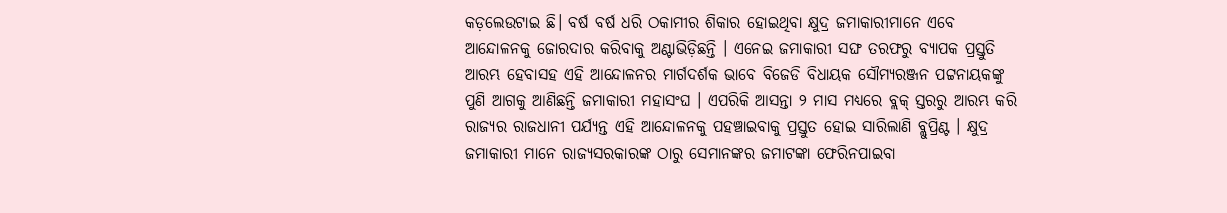କଡ଼ଲେଉଟାଇ ଛି। ବର୍ଷ ବର୍ଷ ଧରି ଠକାମୀର ଶିକାର ହୋଇଥିବା କ୍ଷୁଦ୍ର ଜମାକାରୀମାନେ ଏବେ ଆନ୍ଦୋଳନକୁ ଜୋରଦାର କରିବାକୁ ଅଣ୍ଟାଭିଡ଼ିଛନ୍ତି । ଏନେଇ ଜମାକାରୀ ସଙ୍ଘ ତରଫରୁ ବ୍ୟାପକ ପ୍ରସ୍ତୁତି ଆରମ୍ଭ ହେବାସହ ଏହି ଆନ୍ଦୋଳନର ମାର୍ଗଦର୍ଶକ ଭାବେ ବିଜେଡି ବିଧାୟକ ସୌମ୍ୟରଞ୍ଜନ ପଟ୍ଟନାୟକଙ୍କୁ ପୁଣି ଆଗକୁ ଆଣିଛନ୍ତି ଜମାକାରୀ ମହାସଂଘ । ଏପରିକି ଆସନ୍ତା ୨ ମାସ ମଧ୍ୟରେ ବ୍ଲକ୍ ସ୍ତରରୁ ଆରମ୍ଭ କରି ରାଜ୍ୟର ରାଜଧାନୀ ପର୍ଯ୍ୟନ୍ତ ଏହି ଆନ୍ଦୋଳନକୁ ପହଞ୍ଚାଇବାକୁ ପ୍ରସ୍ତୁତ ହୋଇ ସାରିଲାଣି ବ୍ଲୁପ୍ରିଣ୍ଟ । କ୍ଷୁଦ୍ର ଜମାକାରୀ ମାନେ ରାଜ୍ୟସରକାରଙ୍କ ଠାରୁ ସେମାନଙ୍କର ଜମାଟଙ୍କା ଫେରିନପାଇବା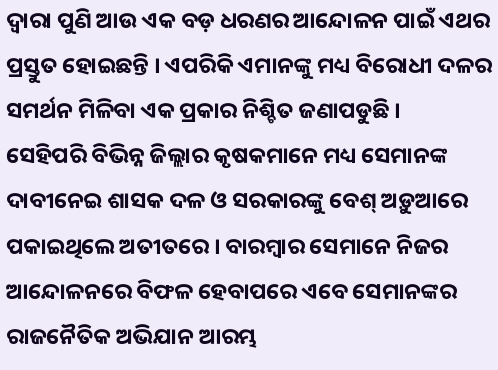ଦ୍ୱାରା ପୁଣି ଆଉ ଏକ ବଡ଼ ଧରଣର ଆନ୍ଦୋଳନ ପାଇଁ ଏଥର ପ୍ରସ୍ତୁତ ହୋଇଛନ୍ତି । ଏପରିକି ଏମାନଙ୍କୁ ମଧ୍ୟ ବିରୋଧୀ ଦଳର ସମର୍ଥନ ମିଳିବା ଏକ ପ୍ରକାର ନିଶ୍ଚିତ ଜଣାପଡୁଛି ।
ସେହିପରି ବିଭିନ୍ନ ଜିଲ୍ଲାର କୃଷକମାନେ ମଧ୍ୟ ସେମାନଙ୍କ ଦାବୀନେଇ ଶାସକ ଦଳ ଓ ସରକାରଙ୍କୁ ବେଶ୍ ଅଡ଼ୁଆରେ ପକାଇଥିଲେ ଅତୀତରେ । ବାରମ୍ବାର ସେମାନେ ନିଜର ଆନ୍ଦୋଳନରେ ବିଫଳ ହେବାପରେ ଏବେ ସେମାନଙ୍କର ରାଜନୈତିକ ଅଭିଯାନ ଆରମ୍ଭ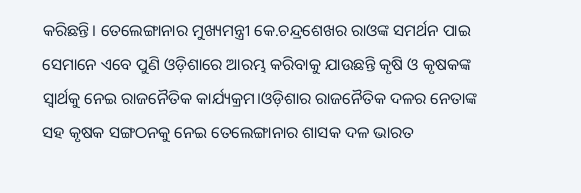କରିଛନ୍ତି। ତେଲେଙ୍ଗାନାର ମୁଖ୍ୟମନ୍ତ୍ରୀ କେ.ଚନ୍ଦ୍ରଶେଖର ରାଓଙ୍କ ସମର୍ଥନ ପାଇ ସେମାନେ ଏବେ ପୁଣି ଓଡ଼ିଶାରେ ଆରମ୍ଭ କରିବାକୁ ଯାଉଛନ୍ତି କୃଷି ଓ କୃଷକଙ୍କ ସ୍ୱାର୍ଥକୁ ନେଇ ରାଜନୈତିକ କାର୍ଯ୍ୟକ୍ରମ।ଓଡ଼ିଶାର ରାଜନୈତିକ ଦଳର ନେତାଙ୍କ ସହ କୃଷକ ସଙ୍ଗଠନକୁ ନେଇ ତେଲେଙ୍ଗାନାର ଶାସକ ଦଳ ଭାରତ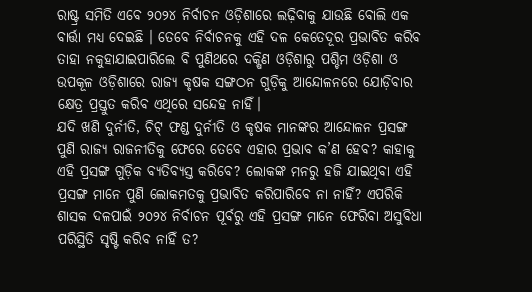ରାଷ୍ଟ୍ର ସମିତି ଏବେ ୨୦୨୪ ନିର୍ବାଚନ ଓଡ଼ିଶାରେ ଲଢ଼ିବାକୁ ଯାଉଛି ବୋଲି ଏକ ବାର୍ତ୍ତା ମଧ୍ୟ ଦେଇଛି । ତେବେ ନିର୍ବାଚନକୁ ଏହି ଦଳ କେତେଦୂର ପ୍ରଭାବିତ କରିବ ତାହା ନକୁହାଯାଇପାରିଲେ ବି ପୁଣିଥରେ ଦକ୍ଷିଣ ଓଡ଼ିଶାରୁ ପଶ୍ଚିମ ଓଡ଼ିଶା ଓ ଉପକୂଳ ଓଡ଼ିଶାରେ ରାଜ୍ୟ କୃଷକ ସଙ୍ଗଠନ ଗୁଡ଼ିକୁ ଆନ୍ଦୋଳନରେ ଯୋଡ଼ିବାର କ୍ଷେତ୍ର ପ୍ରସ୍ତୁତ କରିବ ଏଥିରେ ସନ୍ଦେହ ନାହିଁ।
ଯଦି ଖଣି ଦୁର୍ନୀତି, ଚିଟ୍ ଫଣ୍ଡ ଦୁର୍ନୀତି ଓ କୃଷକ ମାନଙ୍କର ଆନ୍ଦୋଳନ ପ୍ରସଙ୍ଗ ପୁଣି ରାଜ୍ୟ ରାଜନୀତିକୁ ଫେରେ ତେବେ ଏହାର ପ୍ରଭାବ କ’ଣ ହେବ? କାହାକୁ ଏହି ପ୍ରସଙ୍ଗ ଗୁଡ଼ିକ ବ୍ୟତିବ୍ୟସ୍ତ କରିବେ? ଲୋକଙ୍କ ମନରୁ ହଜି ଯାଇଥିବା ଏହି ପ୍ରସଙ୍ଗ ମାନେ ପୁଣି ଲୋକମତକୁ ପ୍ରଭାବିତ କରିପାରିବେ ନା ନାହିଁ? ଏପରିକି ଶାସକ ଦଳପାଇଁ ୨୦୨୪ ନିର୍ବାଚନ ପୂର୍ବରୁ ଏହି ପ୍ରସଙ୍ଗ ମାନେ ଫେରିବା ଅସୁବିଧା ପରିସ୍ଥିତି ସୃଷ୍ଟି କରିବ ନାହିଁ ତ?